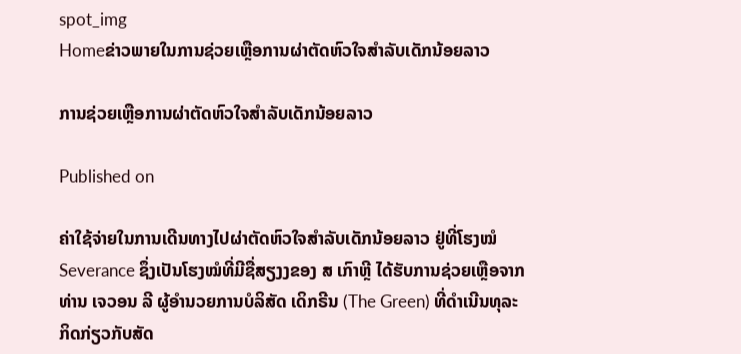spot_img
Homeຂ່າວພາຍໃນການຊ່ວຍເຫຼືອການຜ່າຕັດຫົວໃຈສໍາລັບເດັກນ້ອຍລາວ

ການຊ່ວຍເຫຼືອການຜ່າຕັດຫົວໃຈສໍາລັບເດັກນ້ອຍລາວ

Published on

ຄ່າໃຊ້ຈ່າຍໃນການເດີນທາງໄປຜ່າຕັດຫົວໃຈສໍາລັບເດັກນ້ອຍລາວ ຢູ່ທີ່ໂຮງໝໍ Severance ຊຶ່ງເປັນໂຮງໝໍທີ່ມີຊື່ສຽງງຂອງ ສ ເກົາຫຼີ ໄດ້ຮັບການຊ່ວຍເຫຼືອຈາກ ທ່ານ ເຈວອນ ລີ ຜູ້ອໍານວຍການບໍລິສັດ ເດິກຣີນ (The Green) ທີ່ດໍາເນີນທຸລະກິດກ່ຽວກັບສັດ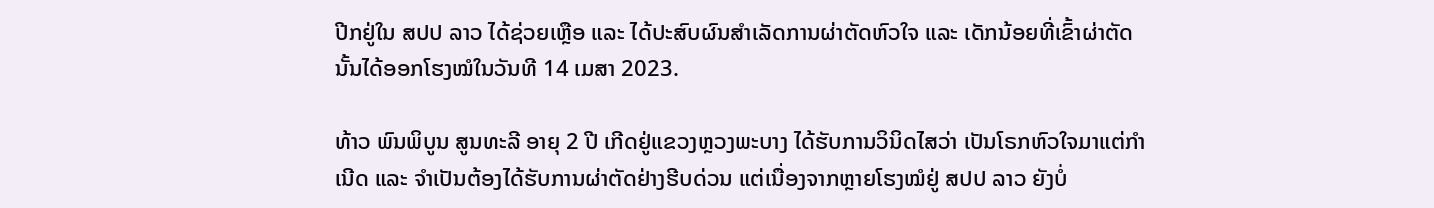ປີກຢູ່ໃນ ສປປ ລາວ ໄດ້ຊ່ວຍເຫຼືອ ແລະ ໄດ້ປະສົບຜົນສໍາເລັດການຜ່າຕັດຫົວໃຈ ແລະ ເດັກນ້ອຍທີ່ເຂົ້າຜ່າຕັດນັ້ນໄດ້ອອກໂຮງໝໍໃນວັນທີ 14 ເມສາ 2023.

ທ້າວ ພົນພິບູນ ສູນທະລີ ອາຍຸ 2 ປີ ເກີດຢູ່ແຂວງຫຼວງພະບາງ ໄດ້ຮັບການວິນິດໄສວ່າ ເປັນໂຣກຫົວໃຈມາແຕ່ກໍາເນີດ ແລະ ຈໍາເປັນຕ້ອງໄດ້ຮັບການຜ່າຕັດຢ່າງຮີບດ່ວນ ແຕ່ເນື່ອງຈາກຫຼາຍໂຮງໝໍຢູ່ ສປປ ລາວ ຍັງບໍ່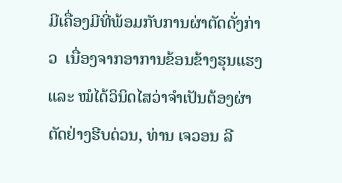ມີເຄື່ອງມີທີ່ພ້ອມກັບການຜ່າຕັດດັ່ງກ່າວ  ເນື່ອງຈາກອາການຂ້ອນຂ້າງຮຸນແຮງ ແລະ ໝໍໄດ້ວິນິດໄສວ່າຈໍາເປັນຕ້ອງຜ່າຕັດຢ່າງຮີບດ່ວນ, ທ່ານ ເຈວອນ ລີ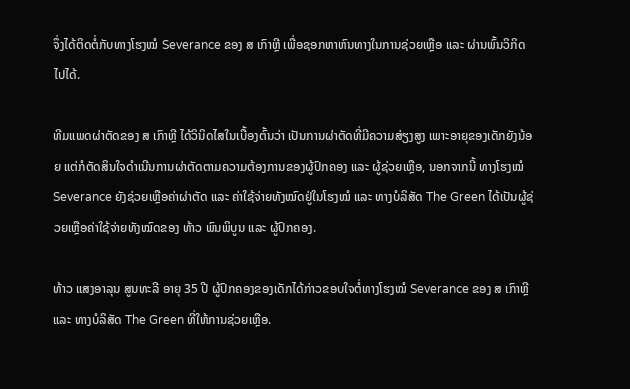ຈຶ່ງໄດ້ຕິດຕໍ່ກັບທາງໂຮງໝໍ Severance ຂອງ ສ ເກົາຫຼີ ເພື່ອຊອກຫາຫົນທາງໃນການຊ່ວຍເຫຼືອ ແລະ ຜ່ານພົ້ນວິກິດໄປໄດ້.

ທີມແພດຜ່າຕັດຂອງ ສ ເກົາຫຼີ ໄດ້ວິນິດໄສໃນເບື້ອງຕົ້ນວ່າ ເປັນການຜ່າຕັດທີ່ມີຄວາມສ່ຽງສູງ ເພາະອາຍຸຂອງເດັກຍັງນ້ອຍ ແຕ່ກໍຕັດສິນໃຈດໍາເນີນການຜ່າຕັດຕາມຄວາມຕ້ອງການຂອງຜູ້ປົກຄອງ ແລະ ຜູ້ຊ່ວຍເຫຼືອ, ນອກຈາກນີ້ ທາງໂຮງໝໍ Severance ຍັງຊ່ວຍເຫຼືອຄ່າຜ່າຕັດ ແລະ ຄ່າໃຊ້ຈ່າຍທັງໝົດຢູ່ໃນໂຮງໝໍ ແລະ ທາງບໍລິສັດ The Green ໄດ້ເປັນຜູ້ຊ່ວຍເຫຼືອຄ່າໃຊ້ຈ່າຍທັງໝົດຂອງ ທ້າວ ພົນພິບູນ ແລະ ຜູ້ປົກຄອງ.

ທ້າວ ແສງອາລຸນ ສູນທະລີ ອາຍຸ 35 ປີ ຜູ້ປົກຄອງຂອງເດັກໄດ້ກ່າວຂອບໃຈຕໍ່ທາງໂຮງໝໍ Severance ຂອງ ສ ເກົາຫຼີ ແລະ ທາງບໍລິສັດ The Green ທີ່ໃຫ້ການຊ່ວຍເຫຼືອ.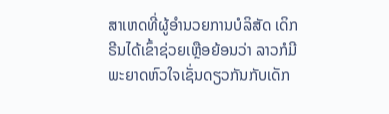ສາເຫດທີ່ຜູ້ອໍານວຍການບໍລິສັດ ເດິກຣີນໄດ້ເຂົ້າຊ່ວຍເຫຼືອຍ້ອນວ່າ ລາວກໍມີພະຍາດຫົວໃຈເຊັ່ນດຽວກັນກັບເດັກ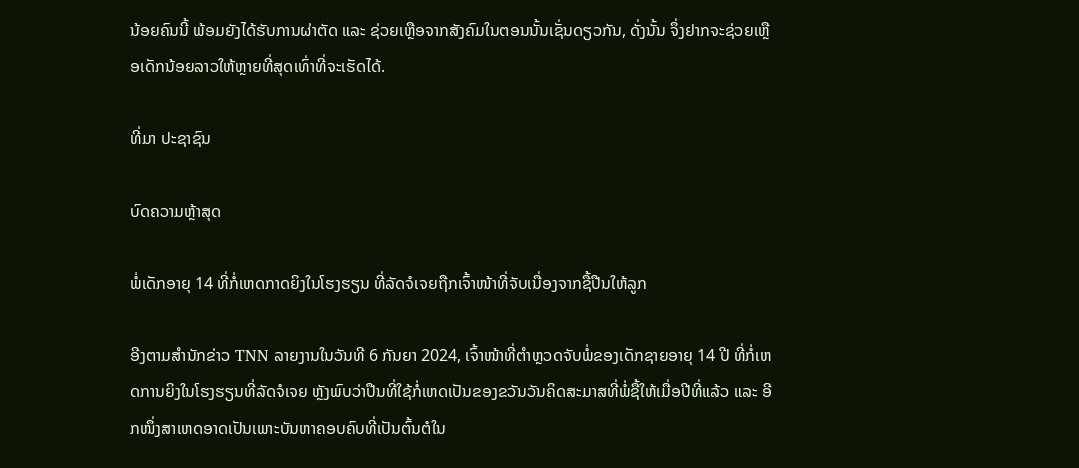ນ້ອຍຄົນນີ້ ພ້ອມຍັງໄດ້ຮັບການຜ່າຕັດ ແລະ ຊ່ວຍເຫຼືອຈາກສັງຄົມໃນຕອນນັ້ນເຊັ່ນດຽວກັນ, ດັ່ງນັ້ນ ຈຶ່ງຢາກຈະຊ່ວຍເຫຼືອເດັກນ້ອຍລາວໃຫ້ຫຼາຍທີ່ສຸດເທົ່າທີ່ຈະເຮັດໄດ້.

ທີ່ມາ ປະຊາຊົນ

ບົດຄວາມຫຼ້າສຸດ

ພໍ່ເດັກອາຍຸ 14 ທີ່ກໍ່ເຫດກາດຍິງໃນໂຮງຮຽນ ທີ່ລັດຈໍເຈຍຖືກເຈົ້າໜ້າທີ່ຈັບເນື່ອງຈາກຊື້ປືນໃຫ້ລູກ

ອີງຕາມສຳນັກຂ່າວ TNN ລາຍງານໃນວັນທີ 6 ກັນຍາ 2024, ເຈົ້າໜ້າທີ່ຕຳຫຼວດຈັບພໍ່ຂອງເດັກຊາຍອາຍຸ 14 ປີ ທີ່ກໍ່ເຫດການຍິງໃນໂຮງຮຽນທີ່ລັດຈໍເຈຍ ຫຼັງພົບວ່າປືນທີ່ໃຊ້ກໍ່ເຫດເປັນຂອງຂວັນວັນຄິດສະມາສທີ່ພໍ່ຊື້ໃຫ້ເມື່ອປີທີ່ແລ້ວ ແລະ ອີກໜຶ່ງສາເຫດອາດເປັນເພາະບັນຫາຄອບຄົບທີ່ເປັນຕົ້ນຕໍໃນ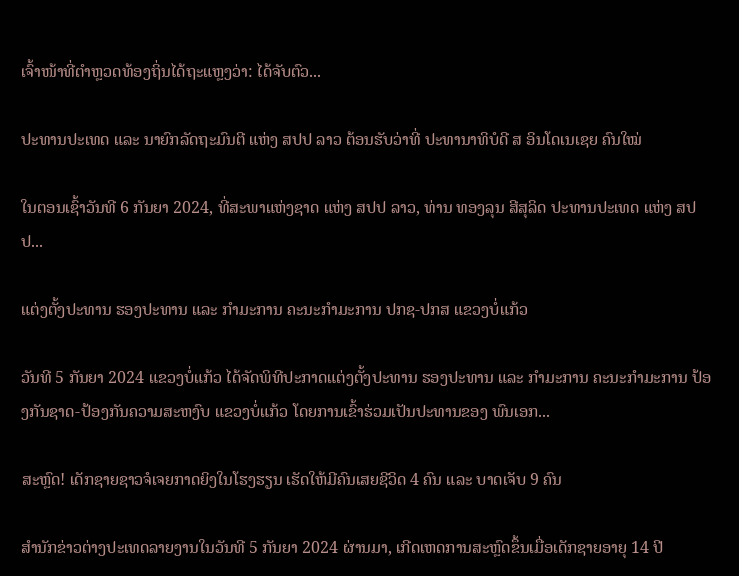ເຈົ້າໜ້າທີ່ຕຳຫຼວດທ້ອງຖິ່ນໄດ້ຖະແຫຼງວ່າ: ໄດ້ຈັບຕົວ...

ປະທານປະເທດ ແລະ ນາຍົກລັດຖະມົນຕີ ແຫ່ງ ສປປ ລາວ ຕ້ອນຮັບວ່າທີ່ ປະທານາທິບໍດີ ສ ອິນໂດເນເຊຍ ຄົນໃໝ່

ໃນຕອນເຊົ້າວັນທີ 6 ກັນຍາ 2024, ທີ່ສະພາແຫ່ງຊາດ ແຫ່ງ ສປປ ລາວ, ທ່ານ ທອງລຸນ ສີສຸລິດ ປະທານປະເທດ ແຫ່ງ ສປປ...

ແຕ່ງຕັ້ງປະທານ ຮອງປະທານ ແລະ ກຳມະການ ຄະນະກຳມະການ ປກຊ-ປກສ ແຂວງບໍ່ແກ້ວ

ວັນທີ 5 ກັນຍາ 2024 ແຂວງບໍ່ແກ້ວ ໄດ້ຈັດພິທີປະກາດແຕ່ງຕັ້ງປະທານ ຮອງປະທານ ແລະ ກຳມະການ ຄະນະກຳມະການ ປ້ອງກັນຊາດ-ປ້ອງກັນຄວາມສະຫງົບ ແຂວງບໍ່ແກ້ວ ໂດຍການເຂົ້າຮ່ວມເປັນປະທານຂອງ ພົນເອກ...

ສະຫຼົດ! ເດັກຊາຍຊາວຈໍເຈຍກາດຍິງໃນໂຮງຮຽນ ເຮັດໃຫ້ມີຄົນເສຍຊີວິດ 4 ຄົນ ແລະ ບາດເຈັບ 9 ຄົນ

ສຳນັກຂ່າວຕ່າງປະເທດລາຍງານໃນວັນທີ 5 ກັນຍາ 2024 ຜ່ານມາ, ເກີດເຫດການສະຫຼົດຂຶ້ນເມື່ອເດັກຊາຍອາຍຸ 14 ປີ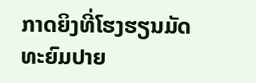ກາດຍິງທີ່ໂຮງຮຽນມັດທະຍົມປາຍ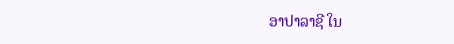ອາປາລາຊີ ໃນ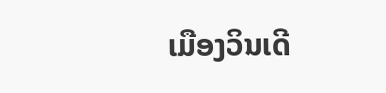ເມືອງວິນເດີ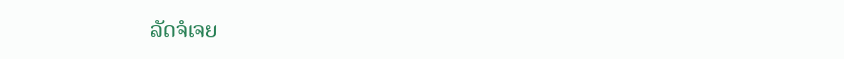ລັດຈໍເຈຍ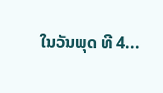ໃນວັນພຸດ ທີ 4...